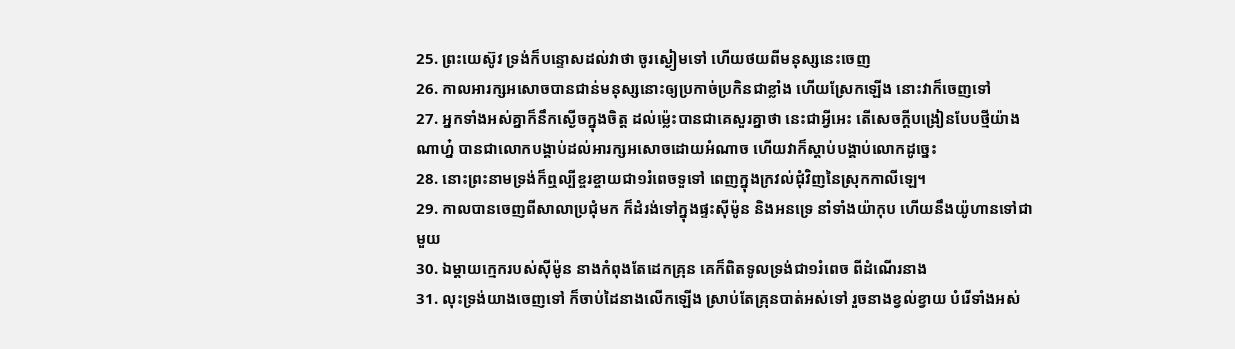25. ព្រះយេស៊ូវ ទ្រង់ក៏បន្ទោសដល់វាថា ចូរស្ងៀមទៅ ហើយថយពីមនុស្សនេះចេញ
26. កាលអារក្សអសោចបានជាន់មនុស្សនោះឲ្យប្រកាច់ប្រកិនជាខ្លាំង ហើយស្រែកឡើង នោះវាក៏ចេញទៅ
27. អ្នកទាំងអស់គ្នាក៏នឹកស្ងើចក្នុងចិត្ត ដល់ម៉្លេះបានជាគេសួរគ្នាថា នេះជាអ្វីអេះ តើសេចក្តីបង្រៀនបែបថ្មីយ៉ាងណាហ្ន៎ បានជាលោកបង្គាប់ដល់អារក្សអសោចដោយអំណាច ហើយវាក៏ស្តាប់បង្គាប់លោកដូច្នេះ
28. នោះព្រះនាមទ្រង់ក៏ឮល្បីខ្ចរខ្ចាយជា១រំពេចទួទៅ ពេញក្នុងក្រវល់ជុំវិញនៃស្រុកកាលីឡេ។
29. កាលបានចេញពីសាលាប្រជុំមក ក៏ដំរង់ទៅក្នុងផ្ទះស៊ីម៉ូន និងអនទ្រេ នាំទាំងយ៉ាកុប ហើយនឹងយ៉ូហានទៅជាមួយ
30. ឯម្តាយក្មេករបស់ស៊ីម៉ូន នាងកំពុងតែដេកគ្រុន គេក៏ពិតទូលទ្រង់ជា១រំពេច ពីដំណើរនាង
31. លុះទ្រង់យាងចេញទៅ ក៏ចាប់ដៃនាងលើកឡើង ស្រាប់តែគ្រុនបាត់អស់ទៅ រួចនាងខ្វល់ខ្វាយ បំរើទាំងអស់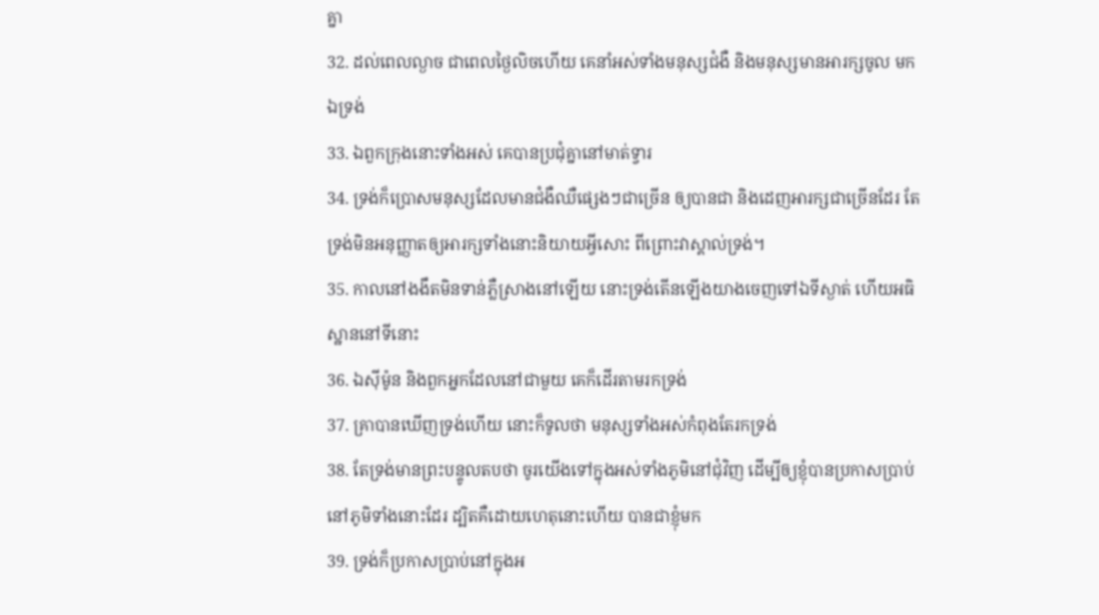គ្នា
32. ដល់ពេលល្ងាច ជាពេលថ្ងៃលិចហើយ គេនាំអស់ទាំងមនុស្សជំងឺ និងមនុស្សមានអារក្សចូល មកឯទ្រង់
33. ឯពួកក្រុងនោះទាំងអស់ គេបានប្រជុំគ្នានៅមាត់ទ្វារ
34. ទ្រង់ក៏ប្រោសមនុស្សដែលមានជំងឺឈឺផ្សេងៗជាច្រើន ឲ្យបានជា និងដេញអារក្សជាច្រើនដែរ តែទ្រង់មិនអនុញ្ញាតឲ្យអារក្សទាំងនោះនិយាយអ្វីសោះ ពីព្រោះវាស្គាល់ទ្រង់។
35. កាលនៅងងឹតមិនទាន់ភ្លឺស្រាងនៅឡើយ នោះទ្រង់តើនឡើងយាងចេញទៅឯទីស្ងាត់ ហើយអធិស្ឋាននៅទីនោះ
36. ឯស៊ីម៉ូន និងពួកអ្នកដែលនៅជាមួយ គេក៏ដើរតាមរកទ្រង់
37. គ្រាបានឃើញទ្រង់ហើយ នោះក៏ទូលថា មនុស្សទាំងអស់កំពុងតែរកទ្រង់
38. តែទ្រង់មានព្រះបន្ទូលតបថា ចូរយើងទៅក្នុងអស់ទាំងភូមិនៅជុំវិញ ដើម្បីឲ្យខ្ញុំបានប្រកាសប្រាប់នៅភូមិទាំងនោះដែរ ដ្បិតគឺដោយហេតុនោះហើយ បានជាខ្ញុំមក
39. ទ្រង់ក៏ប្រកាសប្រាប់នៅក្នុងអ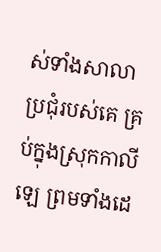ស់ទាំងសាលាប្រជុំរបស់គេ គ្រប់ក្នុងស្រុកកាលីឡេ ព្រមទាំងដេ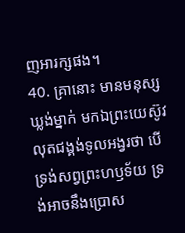ញអារក្សផង។
40. គ្រានោះ មានមនុស្សឃ្លង់ម្នាក់ មកឯព្រះយេស៊ូវ លុតជង្គង់ទូលអង្វរថា បើទ្រង់សព្វព្រះហឫទ័យ ទ្រង់អាចនឹងប្រោស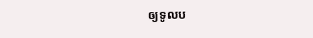ឲ្យទូលប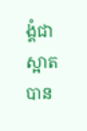ង្គំជាស្អាតបាន